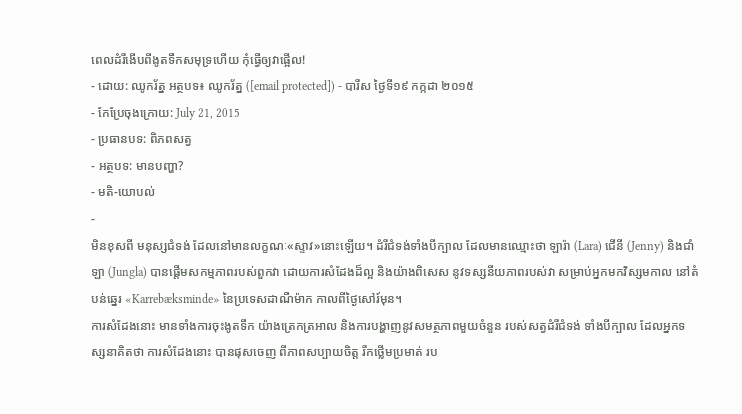ពេលដំរីងើបពីងូតទឹកសមុទ្រហើយ កុំធ្វើឲ្យវាផ្អើល!
- ដោយ: ឈូករ័ត្ន អត្ថបទ៖ ឈូករ័ត្ន ([email protected]) - បារីស ថ្ងៃទី១៩ កក្កដា ២០១៥
- កែប្រែចុងក្រោយ: July 21, 2015
- ប្រធានបទ: ពិភពសត្វ
- អត្ថបទ: មានបញ្ហា?
- មតិ-យោបល់
-
មិនខុសពី មនុស្សជំទង់ ដែលនៅមានលក្ខណៈ«ស្ទាវ»នោះឡើយ។ ដំរីជំទង់ទាំងបីក្បាល ដែលមានឈ្មោះថា ឡារ៉ា (Lara) ជើនី (Jenny) និងជាំឡា (Jungla) បានផ្ដើមសកម្មភាពរបស់ពួកវា ដោយការសំដែងដ៏ល្អ និងយ៉ាងពិសេស នូវទស្សនីយភាពរបស់វា សម្រាប់អ្នកមកវិស្សមកាល នៅតំបន់ឆ្នេរ «Karrebæksminde» នៃប្រទេសដាណឺម៉ាក កាលពីថ្ងៃសៅរ៍មុន។
ការសំដែងនោះ មានទាំងការចុះងូតទឹក យ៉ាងត្រេកត្រអាល និងការបង្ហាញនូវសមត្ថភាពមួយចំនួន របស់សត្វដំរីជំទង់ ទាំងបីក្បាល ដែលអ្នកទស្សនាគិតថា ការសំដែងនោះ បានផុសចេញ ពីភាពសប្បាយចិត្ត រីកថ្លើមប្រមាត់ រប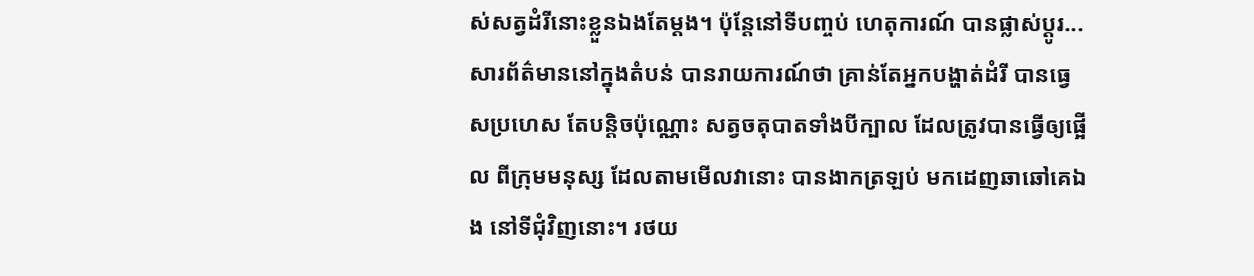ស់សត្វដំរីនោះខ្លួនឯងតែម្ដង។ ប៉ុន្តែនៅទីបញ្ចប់ ហេតុការណ៍ បានផ្លាស់ប្ដូរ...
សារព័ត៌មាននៅក្នុងតំបន់ បានរាយការណ៍ថា គ្រាន់តែអ្នកបង្ហាត់ដំរី បានធ្វេសប្រហេស តែបន្តិចប៉ុណ្ណោះ សត្វចតុបាតទាំងបីក្បាល ដែលត្រូវបានធ្វើឲ្យផ្អើល ពីក្រុមមនុស្ស ដែលតាមមើលវានោះ បានងាកត្រឡប់ មកដេញឆាឆៅគេឯង នៅទីជុំវិញនោះ។ រថយ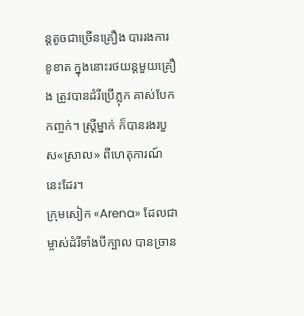ន្ដតូចជាច្រើនគ្រឿង បាររងការខូខាត ក្នុងនោះរថយន្ដមួយគ្រឿង ត្រូវបានដំរីប្រើភ្លុក គាស់បែកកញ្ចក់។ ស្ត្រីម្នាក់ ក៏បានរងរបួស«ស្រាល» ពីហេតុការណ៍នេះដែរ។
ក្រុមសៀក «Arena» ដែលជាម្ចាស់ដំរីទាំងបីក្បាល បានច្រាន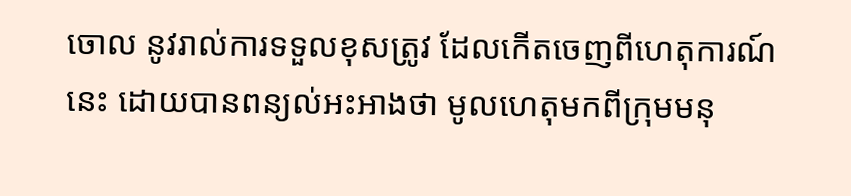ចោល នូវរាល់ការទទួលខុសត្រូវ ដែលកើតចេញពីហេតុការណ៍នេះ ដោយបានពន្យល់អះអាងថា មូលហេតុមកពីក្រុមមនុ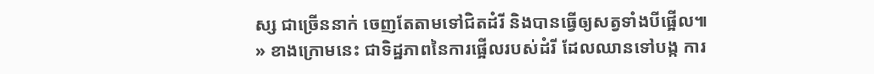ស្ស ជាច្រើននាក់ ចេញតែតាមទៅជិតដំរី និងបានធ្វើឲ្យសត្វទាំងបីផ្អើល៕
» ខាងក្រោមនេះ ជាទិដ្ឋភាពនៃការផ្អើលរបស់ដំរី ដែលឈានទៅបង្ក ការ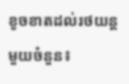ខូចខាតដល់រថយន្ដមួយចំនួន៖